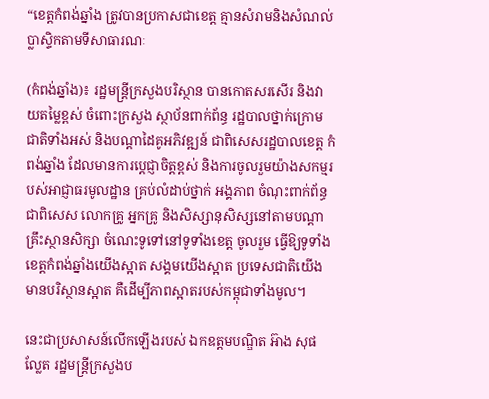“ខេត្តកំពង់ឆ្នាំង ត្រូវបានប្រកាសជាខេត្ត គ្មានសំរាមនិងសំណល់ប្លាស្ទិកតាមទីសាធារណៈ

(កំពង់ឆ្នាំង)៖ រដ្ឋមន្ត្រីក្រសួងបរិស្ថាន បានកោតសរសើរ និងវាយតម្លៃខ្ពស់ ចំពោះក្រសួង ស្ថាប័នពាក់ព័ន្ធ រដ្ឋបាលថ្នាក់ក្រោមជាតិទាំងអស់ និងបណ្តាដៃគូអភិវឌ្ឍន៍ ជាពិសេសរដ្ឋបាលខេត្ត កំពង់ឆ្នាំង ដែលមានការប្តេជ្ញាចិត្តខ្ពស់ និងការចូលរួមយ៉ាងសកម្មរបស់អាជ្ញាធរមូលដ្ឋាន គ្រប់លំដាប់ថ្នាក់ អង្គភាព ចំណុះពាក់ព័ន្ធ ជាពិសេស លោកគ្រូ អ្នកគ្រូ និងសិស្សានុសិស្សនៅតាមបណ្តាគ្រឹះស្ថានសិក្សា ចំណេះទូទៅនៅទូទាំងខេត្ត ចូលរួម ធ្វើឱ្យទូទាំងខេត្តកំពង់ឆ្នាំងយើងស្អាត សង្គមយើងស្អាត ប្រទេសជាតិយើងមានបរិស្ថានស្អាត គឺដើម្បីភាពស្អាតរបស់កម្ពុជាទាំងមូល។

នេះជាប្រសាសន៍លើកឡើងរបស់ ឯកឧត្តមបណ្ឌិត អ៊ាង សុផល្លែត រដ្ឋមន្ត្រីក្រសួងប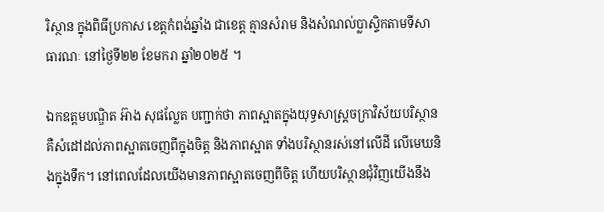រិស្ថាន ក្នុងពិធីប្រកាស ខេត្តកំពង់ឆ្នាំង ជាខេត្ត គ្មានសំរាម និងសំណល់ប្លាស្ទិកតាមទីសាធារណៈ នៅថ្ងៃទី២២ ខែមករា ឆ្នាំ២០២៥ ។

ឯកឧត្តមបណ្ឌិត អ៊ាង សុផល្លែត បញ្ជាក់ថា ភាពស្អាតក្នុងយុទ្ធសាស្រ្តចក្រាវិស័យបរិស្ថាន គឺសំដៅដល់ភាពស្អាតចេញពីក្នុងចិត្ត និងភាពស្អាត ទាំងបរិស្ថានរស់នៅលើដី លើមេឃនិងក្នុងទឹក។ នៅពេលដែលយើងមានភាពស្អាតចេញពីចិត្ត ហើយបរិស្ថានជុំវិញយើងនឹង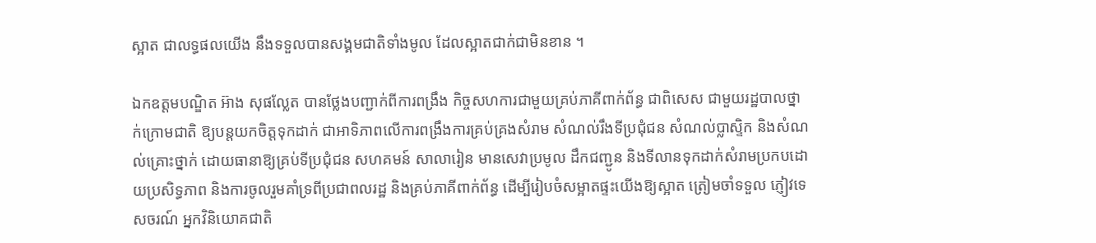ស្អាត ជាលទ្ធផលយើង នឹងទទួលបានសង្គមជាតិទាំងមូល ដែលស្អាតជាក់ជាមិនខាន ។

ឯកឧត្តមបណ្ឌិត អ៊ាង សុផល្លែត បានថ្លែងបញ្ជាក់ពីការពង្រឹង កិច្ចសហការជាមួយគ្រប់ភាគីពាក់ព័ន្ធ ជាពិសេស ជាមួយរដ្ឋបាលថ្នាក់ក្រោមជាតិ ឱ្យបន្តយកចិត្តទុកដាក់ ជាអាទិភាពលើការពង្រឹងការគ្រប់គ្រងសំរាម សំណល់រឹងទីប្រជុំជន សំណល់ប្លាស្ទិក និងសំណល់គ្រោះថ្នាក់ ដោយធានាឱ្យគ្រប់ទីប្រជុំជន សហគមន៍ សាលារៀន មានសេវាប្រមូល ដឹកជញ្ជូន និងទីលានទុកដាក់សំរាមប្រកបដោយប្រសិទ្ធភាព និងការចូលរួមគាំទ្រពីប្រជាពលរដ្ឋ និងគ្រប់ភាគីពាក់ព័ន្ធ ដើម្បីរៀបចំសម្អាតផ្ទះយើងឱ្យស្អាត ត្រៀមចាំទទួល ភ្ញៀវទេសចរណ៍ អ្នកវិនិយោគជាតិ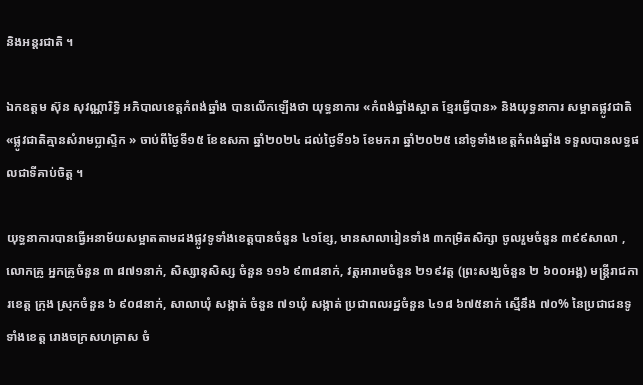និងអន្តរជាតិ ។

ឯកឧត្ដម ស៊ុន សុវណ្ណារិទ្ធិ អភិបាលខេត្ដកំពង់ឆ្នាំង បានលើកឡើងថា យុទ្ធនាការ «កំពង់ឆ្នាំងស្អាត ខ្មែរធ្វើបាន» និងយុទ្ធនាការ សម្អាតផ្លូវជាតិ «ផ្លូវជាតិគ្មានសំរាមប្លាស្ទិក » ចាប់ពីថ្ងៃទី១៥ ខែឧសភា ឆ្នាំ២០២៤ ដល់ថ្ងៃទី១៦ ខែមករា ឆ្នាំ២០២៥ នៅទូទាំងខេត្តកំពង់ឆ្នាំង ទទួលបានលទ្ធផលជាទីគាប់ចិត្ត ។

យុទ្ធនាការបានធ្វើអនាម័យសម្អាតតាមដងផ្លូវទូទាំងខេត្តបានចំនួន ៤១ខ្សែ, មានសាលារៀនទាំង ៣កម្រិតសិក្សា ចូលរួមចំនួន ៣៩៩សាលា , លោកគ្រូ អ្នកគ្រូចំនួន ៣ ៨៧១នាក់, សិស្សានុសិស្ស ចំនួន ១១៦ ៩៣៨នាក់, វត្តអារាមចំនួន ២១៩វត្ត (ព្រះសង្ឃចំនួន ២ ៦០០អង្គ) មន្រ្តីរាជការខេត្ត ក្រុង ស្រុកចំនួន ៦ ៩០៨នាក់, សាលាឃុំ សង្កាត់ ចំនួន ៧១ឃុំ សង្កាត់ ប្រជាពលរដ្ឋចំនួន ៤១៨ ៦៧៥នាក់ ស្មើនឹង ៧០% នៃប្រជាជនទូទាំងខេត្ត រោងចក្រសហគ្រាស ចំ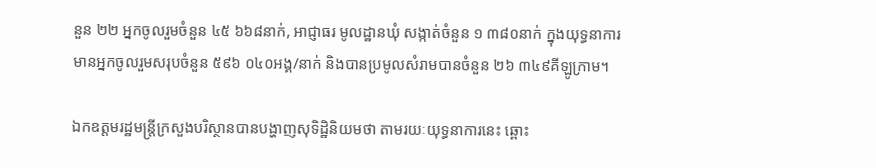នួន ២២ អ្នកចូលរួមចំនួន ៤៥ ៦៦៨នាក់, អាជ្ញាធរ មូលដ្ឋានឃុំ សង្កាត់ចំនួន ១ ៣៨០នាក់ ក្នុងយុទ្ធនាការមានអ្នកចូលរួមសរុបចំនួន ៥៩៦ ០៤០អង្គ/នាក់ និងបានប្រមូលសំរាមបានចំនួន ២៦ ៣៤៩គីឡូក្រាម។

ឯកឧត្តមរដ្ឋមន្រ្តីក្រសួងបរិស្ថានបានបង្ហាញសុទិដ្ឋិនិយមថា តាមរយៈយុទ្ធនាការនេះ ឆ្ពោះ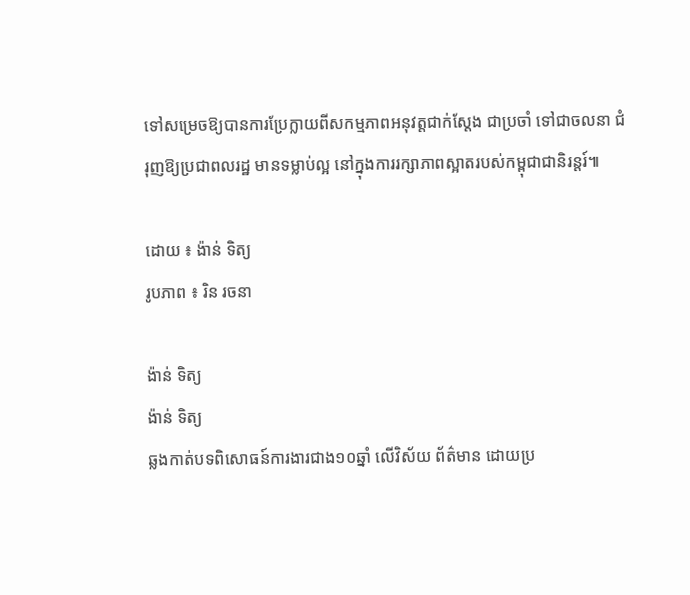ទៅសម្រេចឱ្យបានការប្រែក្លាយពីសកម្មភាពអនុវត្តជាក់ស្តែង ជាប្រចាំ ទៅជាចលនា ជំរុញឱ្យប្រជាពលរដ្ឋ មានទម្លាប់ល្អ នៅក្នុងការរក្សាភាពស្អាតរបស់កម្ពុជាជានិរន្តរ៍៕

ដោយ ៖ ង៉ាន់ ទិត្យ
រូបភាព ៖ រិន រចនា

ង៉ាន់ ទិត្យ
ង៉ាន់ ទិត្យ
ឆ្លងកាត់បទពិសោធន៍ការងារជាង១០ឆ្នាំ លើវិស័យ ព័ត៌មាន ដោយប្រ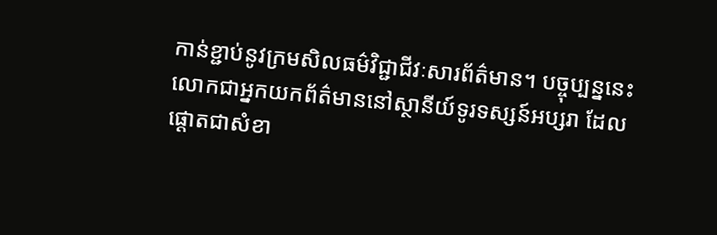កាន់ខ្ជាប់នូវក្រមសិលធម៌វិជ្ជាជីវៈសារព័ត៌មាន។ បច្ចុប្បន្ននេះ លោកជាអ្នកយកព័ត៌មាននៅស្ថានីយ៍ទូរទស្សន៍អប្សរា ដែលផ្តោតជាសំខា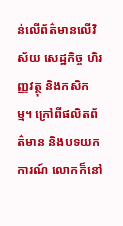ន់លើព័ត៌មានលើវិស័យ សេដ្ឋកិច្ច ហិរញ្ញវត្ថុ និងកសិកម្ម។ ក្រៅពីផលិតព័ត៌មាន និងបទយកការណ៍ លោកក៏នៅ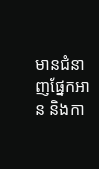មានជំនាញផ្នែកអាន និងកា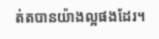ត់តបានយ៉ាងល្អផងដែរ។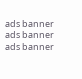ads banner
ads banner
ads banner